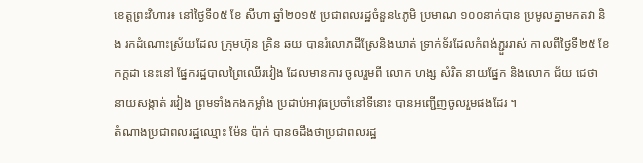ខេត្តព្រះវិហារ៖ នៅថ្ងៃទី០៥ ខែ សីហា ឆ្នាំ២០១៥ ប្រជាពលរដ្ឋចំនួន៤ភូមិ ប្រមាណ ១០០នាក់បាន ប្រមូលគ្នាមកតវា និង រកដំណោះស្រ័យដែល ក្រុមហ៊ុន គ្រិន ឆយ បានរំលោភដីស្រែនិងឃាត់ ទ្រាក់ទ័រដែលកំពង់ភ្ជួររាស់ កាលពីថ្ងៃទី២៥ ខែកក្ដដា នេះនៅ ផ្នែករដ្ឋបាលព្រៃឈើរវៀង ដែលមានការ ចូលរួមពី លោក ហង្ស សំរិត នាយផ្នែក និងលោក ជ័យ ជេថា នាយសង្កាត់ រវៀង ព្រមទាំងកងកម្លាំង ប្រដាប់អាវុធប្រចាំនៅទីនោះ បានអញ្ជើញចូលរួមផងដែរ ។
តំណាងប្រជាពលរដ្ឋឈ្មោះ ម៉ែន ប៉ាក់ បានឲដឹងថាប្រជាពលរដ្ឋ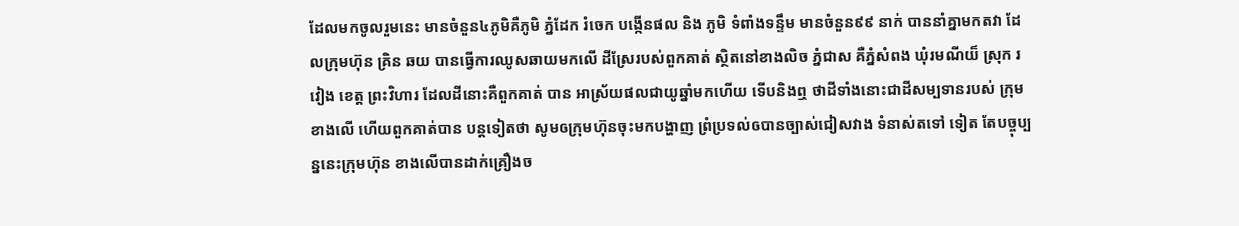ដែលមកចូលរួមនេះ មានចំនួន៤ភូមិគឺភូមិ ភ្នំដែក រំចេក បង្កើនផល និង ភូមិ ទំពាំងទន្ទឹម មានចំនួន៩៩ នាក់ បាននាំគ្នាមកតវា ដែលក្រុមហ៊ុន គ្រិន ឆយ បានធ្វើការឈូសឆាយមកលើ ដីស្រែរបស់ពួកគាត់ ស្ថិតនៅខាងលិច ភ្នំជាស គឺភ្នំសំពង ឃុំរមណីយ៏ ស្រុក រវៀង ខេត្ត ព្រះវិហារ ដែលដីនោះគឺពួកគាត់ បាន អាស្រ័យផលជាយូឆ្នាំមកហើយ ទើបនិងឮ ថាដីទាំងនោះជាដីសម្បទានរបស់ ក្រុមខាងលើ ហើយពួកគាត់បាន បន្តទៀតថា សូមឲក្រុមហ៊ុនចុះមកបង្ហាញ ព្រំប្រទល់ឲបានច្បាស់ជៀសវាង ទំនាស់តទៅ ទៀត តែបច្ចុប្បន្ននេះក្រុមហ៊ុន ខាងលើបានដាក់គ្រឿងច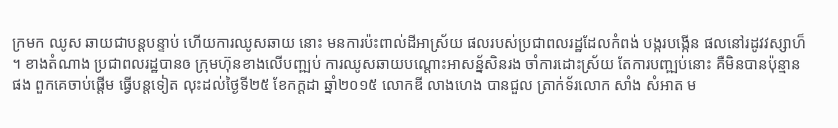ក្រមក ឈូស ឆាយជាបន្តបន្ទាប់ ហើយការឈូសឆាយ នោះ មនការប៉ះពាល់ដីអាស្រ័យ ផលរបស់ប្រជាពលរដ្ឋដែលកំពង់ បង្ករបង្កើន ផលនៅរដូវវស្សាហ៏ ។ ខាងតំណាង ប្រជាពលរដ្ឋបានឲ ក្រុមហ៊ុនខាងលើបញ្ឍប់ ការឈូសឆាយបណ្ដោះអាសន្ន័សិនរង ចាំការដោះស្រ័យ តែការបញ្ឍប់នោះ គឺមិនបានប៉ុន្មានផង ពួកគេចាប់ផ្ដើម ធ្វើបន្តទៀត លុះដល់ថ្ងៃទី២៥ ខែកក្ដដា ឆ្នាំ២០១៥ លោកឌី លាងហេង បានជួល ត្រាក់ទ័រលោក សាំង សំអាត ម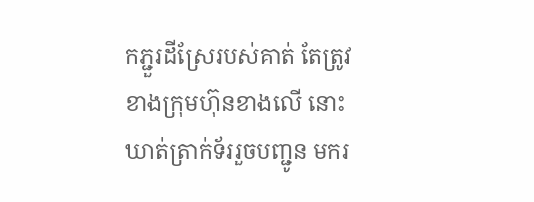កភ្ជួរដីស្រែរបស់គាត់ តែត្រូវខាងក្រុមហ៊ុនខាងលើ នោះឃាត់ត្រាក់ទ័ររួចបញ្ជូន មករ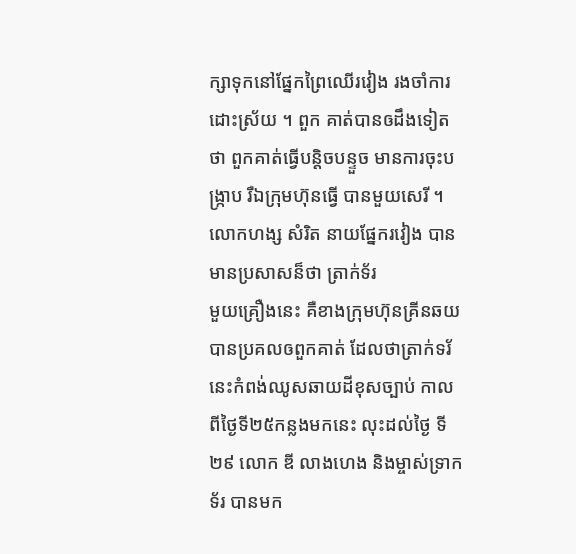ក្សាទុកនៅផ្នែកព្រៃឈើរវៀង រងចាំការដោះស្រ័យ ។ ពួក គាត់បានឲដឹងទៀតថា ពួកគាត់ធ្វើបន្តិចបន្ទួច មានការចុះបង្រ្កាប រឺឯក្រុមហ៊ុនធ្វើ បានមួយសេរី ។
លោកហង្ស សំរិត នាយផ្នែករវៀង បានមានប្រសាសន៏ថា ត្រាក់ទ័រ
មួយគ្រឿងនេះ គឺខាងក្រុមហ៊ុនគ្រីនឆយ បានប្រគលឲពួកគាត់ ដែលថាត្រាក់ទរ័ នេះកំពង់ឈូសឆាយដីខុសច្បាប់ កាលពីថ្ងៃទី២៥កន្លងមកនេះ លុះដល់ថ្ងៃ ទី២៩ លោក ឌី លាងហេង និងម្ចាស់ទ្រាកទ័រ បានមក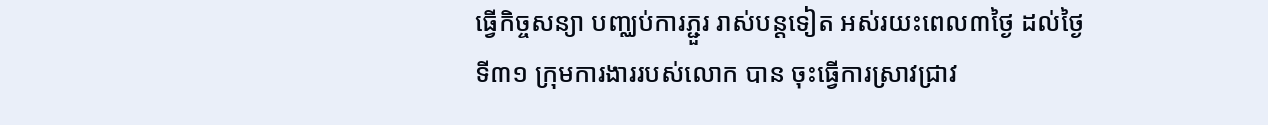ធ្វើកិច្ចសន្យា បញ្ឈប់ការភ្ជួរ រាស់បន្តទៀត អស់រយះពេល៣ថ្ងៃ ដល់ថ្ងៃទី៣១ ក្រុមការងាររបស់លោក បាន ចុះធ្វើការស្រាវជ្រាវ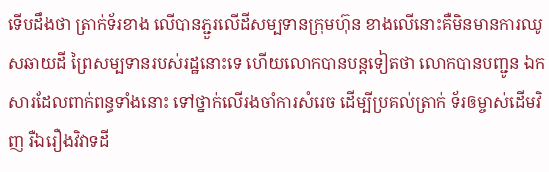ទើបដឹងថា ត្រាក់ទ័រខាង លើបានភ្ជួរលើដីសម្បទានក្រុមហ៊ុន ខាងលើនោះគឺមិនមានការឈូសឆាយដី ព្រៃសម្បទានរបស់រដ្ឋនោះទេ ហើយលោកបានបន្តទៀតថា លោកបានបញ្ជូន ឯកសារដែលពាក់ពន្ធទាំងនោះ ទៅថ្នាក់លើរងចាំការសំរេច ដើម្បីប្រគល់ត្រាក់ ទ័រឲម្ចាស់ដើមវិញ រឺឯរឿងវិវាទដី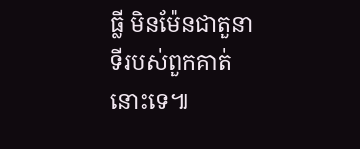ធ្លី មិនម៉ែនជាតួនាទីរបស់ពួកគាត់នោះទេ៕